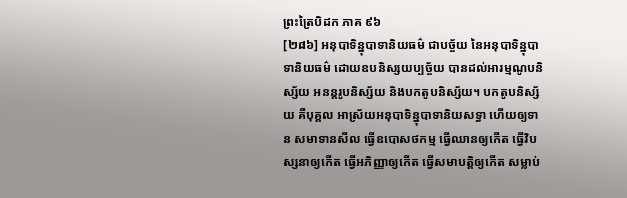ព្រះត្រៃបិដក ភាគ ៩៦
[២៨៦] អនុបាទិន្នុបាទានិយធម៌ ជាបច្ច័យ នៃអនុបាទិន្នុបាទានិយធម៌ ដោយឧបនិស្សយប្បច្ច័យ បានដល់អារម្មណូបនិស្ស័យ អនន្តរូបនិស្ស័យ និងបកតូបនិស្ស័យ។ បកតូបនិស្ស័យ គឺបុគ្គល អាស្រ័យអនុបាទិន្នុបាទានិយសទ្ធា ហើយឲ្យទាន សមាទានសីល ធ្វើឧបោសថកម្ម ធ្វើឈានឲ្យកើត ធ្វើវិបស្សនាឲ្យកើត ធ្វើអភិញ្ញាឲ្យកើត ធ្វើសមាបត្តិឲ្យកើត សម្លាប់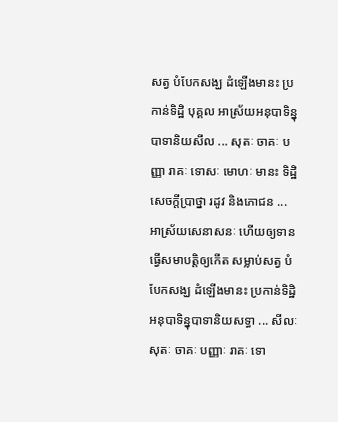សត្វ បំបែកសង្ឃ ដំឡើងមានះ ប្រកាន់ទិដ្ឋិ បុគ្គល អាស្រ័យអនុបាទិន្នុបាទានិយសីល ... សុតៈ ចាគៈ បញ្ញា រាគៈ ទោសៈ មោហៈ មានះ ទិដ្ឋិ សេចក្តីប្រាថ្នា រដូវ និងភោជន ... អាស្រ័យសេនាសនៈ ហើយឲ្យទាន ធ្វើសមាបត្តិឲ្យកើត សម្លាប់សត្វ បំបែកសង្ឃ ដំឡើងមានះ ប្រកាន់ទិដ្ឋិ អនុបាទិន្នុបាទានិយសទ្ធា ... សីលៈ សុតៈ ចាគៈ បញ្ញាៈ រាគៈ ទោ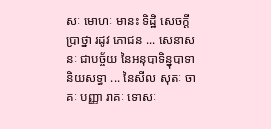សៈ មោហៈ មានះ ទិដ្ឋិ សេចក្តីប្រាថ្នា រដូវ ភោជន ... សេនាសនៈ ជាបច្ច័យ នៃអនុបាទិន្នុបាទានិយសទ្ធា ... នៃសីល សុតៈ ចាគៈ បញ្ញា រាគៈ ទោសៈ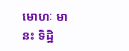មោហៈ មានះ ទិដ្ឋិ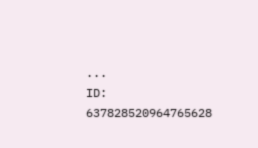...
ID: 637828520964765628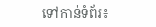ទៅកាន់ទំព័រ៖